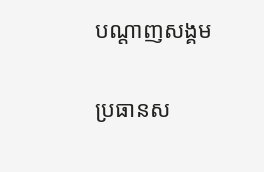បណ្តាញសង្គម

ប្រធានស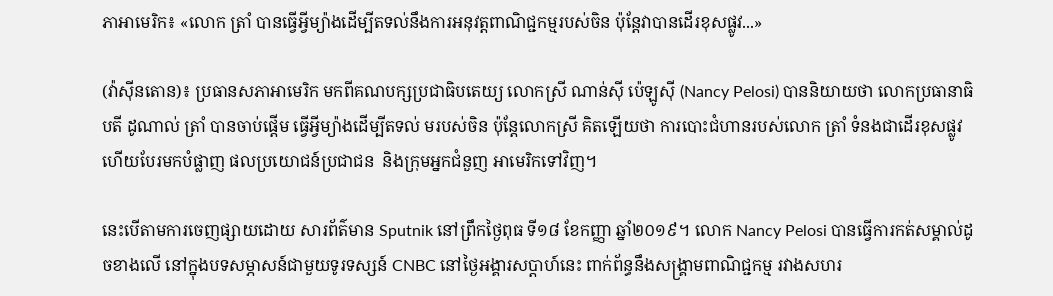ភាអាមេរិក៖ «លោក ត្រាំ បានធ្វើអ្វីម្យ៉ាងដើម្បីតទល់នឹងការអនុវត្តពាណិជ្ជកម្មរបស់ចិន ប៉ុន្តែវាបានដើរខុសផ្លូវ...»

(វ៉ាស៊ីនតោន)៖ ប្រធានសភាអាមេរិក មកពីគណបក្សប្រជាធិបតេយ្យ លោកស្រី ណាន់ស៊ី ប៉េឡូស៊ី (Nancy Pelosi) បាននិយាយថា លោកប្រធានាធិបតី ដូណាល់ ត្រាំ បានចាប់ផ្តើម ធ្វើអ្វីម្យ៉ាងដើម្បីតទល់ មរបស់ចិន ប៉ុន្តែលោកស្រី គិតឡើយថា ការបោះជំហានរបស់លោក ត្រាំ ទំនងជាដើរខុសផ្លូវ ហើយបែរមកបំផ្លាញ ផលប្រយោជន៍ប្រជាជន  និងក្រុមអ្នកជំនួញ អាមេរិកទៅវិញ។

នេះបើតាមការចេញផ្សាយដោយ សារព័ត៌មាន Sputnik នៅព្រឹកថ្ងៃពុធ ទី១៨ ខែកញ្ញា ឆ្នាំ២០១៩។ លោក Nancy Pelosi បានធ្វើការកត់សម្គាល់ដូចខាងលើ នៅក្នុងបទសម្ភាសន៍ជាមួយទូរទស្សន៍ CNBC នៅថ្ងៃអង្គារសប្ដាហ៍នេះ ពាក់ព័ន្ធនឹងសង្រ្គាមពាណិជ្ជកម្ម រវាងសហរ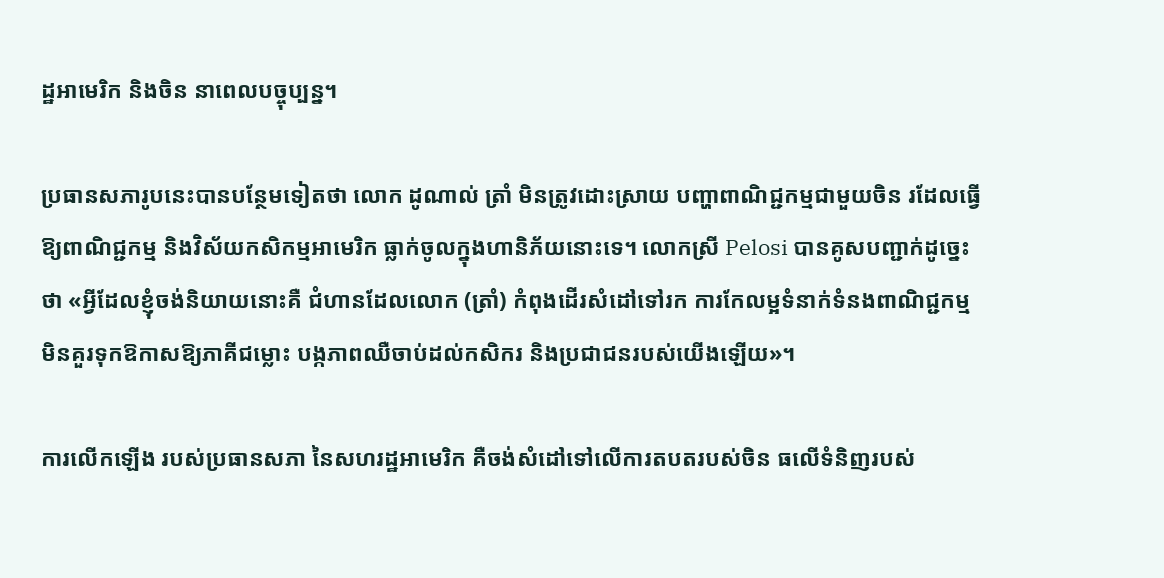ដ្ឋអាមេរិក និងចិន នាពេលបច្ចុប្បន្ន។

ប្រធានសភារូបនេះបានបន្ថែមទៀតថា លោក ដូណាល់ ត្រាំ មិនត្រូវដោះស្រាយ បញ្ហាពាណិជ្ជកម្មជាមួយចិន រដែលធ្វើឱ្យពាណិជ្ជកម្ម និងវិស័យកសិកម្មអាមេរិក ធ្លាក់ចូលក្នុងហានិភ័យនោះទេ។ លោកស្រី Pelosi បានគូសបញ្ជាក់ដូច្នេះថា «អ្វីដែលខ្ញុំចង់និយាយនោះគឺ ជំហានដែលលោក (ត្រាំ) កំពុងដើរសំដៅទៅរក ការកែលម្អទំនាក់ទំនងពាណិជ្ជកម្ម មិនគួរទុកឱកាសឱ្យភាគីជម្លោះ បង្កភាពឈឺចាប់ដល់កសិករ និងប្រជាជនរបស់យើងឡើយ»។

ការលើកឡើង របស់ប្រធានសភា នៃសហរដ្ឋអាមេរិក គឺចង់សំដៅទៅលើការតបតរបស់ចិន ធលើទំនិញរបស់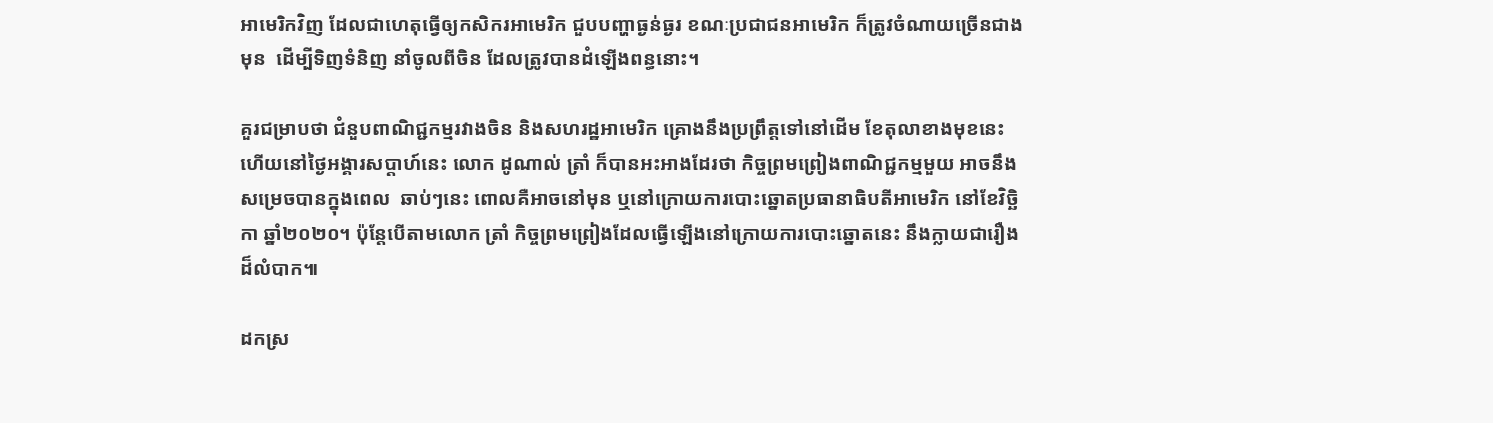អាមេរិកវិញ ដែលជាហេតុធ្វើឲ្យកសិករអាមេរិក ជួបបញ្ហាធ្ងន់ធ្ងរ ខណៈប្រជាជនអាមេរិក ក៏ត្រូវចំណាយច្រើនជាងមុន  ដើម្បីទិញទំនិញ នាំចូលពីចិន ដែលត្រូវបានដំឡើងពន្ធនោះ។

គួរជម្រាបថា ជំនួបពាណិជ្ជកម្មរវាងចិន និងសហរដ្ឋអាមេរិក គ្រោងនឹងប្រព្រឹត្តទៅនៅដើម ខែតុលាខាងមុខនេះ ហើយនៅថ្ងៃអង្គារសប្ដាហ៍នេះ លោក ដូណាល់ ត្រាំ ក៏បានអះអាងដែរថា កិច្ចព្រមព្រៀងពាណិជ្ជកម្មមួយ អាចនឹងសម្រេចបានក្នុងពេល  ឆាប់ៗនេះ ពោលគឺអាចនៅមុន ឬនៅក្រោយការបោះឆ្នោតប្រធានាធិបតីអាមេរិក នៅខែវិច្ឆិកា ឆ្នាំ២០២០។ ប៉ុន្តែបើតាមលោក ត្រាំ កិច្ចព្រមព្រៀងដែលធ្វើឡើងនៅក្រោយការបោះឆ្នោតនេះ នឹងក្លាយជារឿងដ៏លំបាក៕

ដកស្រ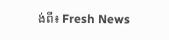ង់ពី៖ Fresh News